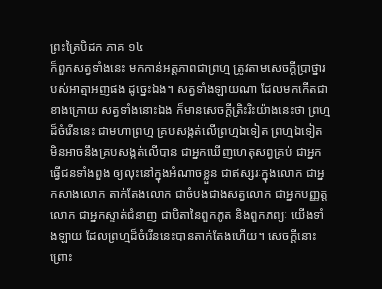ព្រះត្រៃបិដក ភាគ ១៤
ក៏ពួកសត្វទាំងនេះ មកកាន់អត្តភាពជាព្រហ្ម ត្រូវតាមសេចក្តីប្រាថ្នារបស់អាត្មាអញផង ដូច្នេះឯង។ សត្វទាំងឡាយណា ដែលមកកើតជាខាងក្រោយ សត្វទាំងនោះឯង ក៏មានសេចក្តីត្រិះរិះយ៉ាងនេះថា ព្រហ្មដ៏ចំរើននេះ ជាមហាព្រហ្ម គ្របសង្កត់លើព្រហ្មឯទៀត ព្រហ្មឯទៀត មិនអាចនឹងគ្របសង្កត់លើបាន ជាអ្នកឃើញហេតុសព្វគ្រប់ ជាអ្នកធ្វើជនទាំងពួង ឲ្យលុះនៅក្នុងអំណាចខ្លួន ជាឥស្សរៈក្នុងលោក ជាអ្នកសាងលោក តាក់តែងលោក ជាចំបងជាងសត្វលោក ជាអ្នកបញ្ញត្តលោក ជាអ្នកស្ទាត់ជំនាញ ជាបិតានៃពួកភូត និងពួកភព្យៈ យើងទាំងឡាយ ដែលព្រហ្មដ៏ចំរើននេះបានតាក់តែងហើយ។ សេចក្តីនោះ ព្រោះ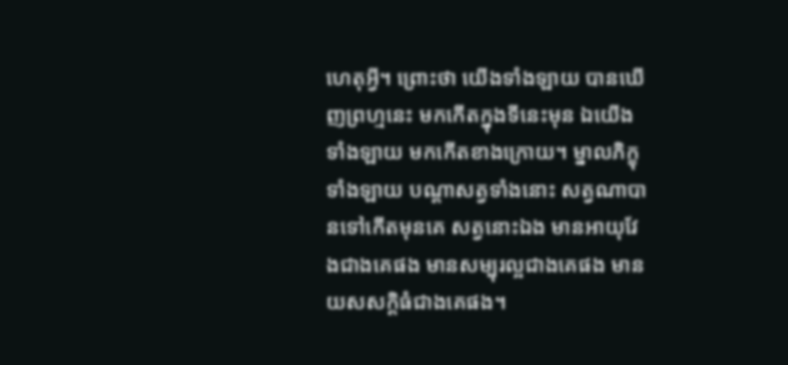ហេតុអ្វី។ ព្រោះថា យើងទាំងឡាយ បានឃើញព្រហ្មនេះ មកកើតក្នុងទីនេះមុន ឯយើងទាំងឡាយ មកកើតខាងក្រោយ។ ម្នាលភិក្ខុទាំងឡាយ បណ្តាសត្វទាំងនោះ សត្វណាបានទៅកើតមុនគេ សត្វនោះឯង មានអាយុវែងជាងគេផង មានសម្បុរល្អជាងគេផង មានយសសក្តិធំជាងគេផង។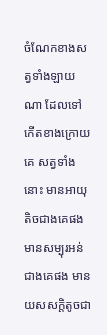ចំណែកខាងសត្វទាំងឡាយណា ដែលទៅកើតខាងក្រោយគេ សត្វទាំងនោះ មានអាយុតិចជាងគេផង មានសម្បុរអន់ជាងគេផង មានយសសក្តិតូចជា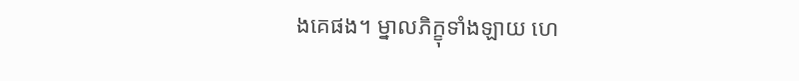ងគេផង។ ម្នាលភិក្ខុទាំងឡាយ ហេ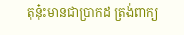តុនុ៎ះមានជាប្រាកដ ត្រង់ពាក្យ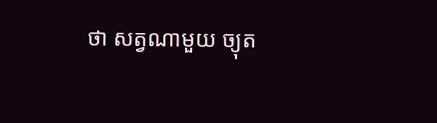ថា សត្វណាមួយ ច្យុត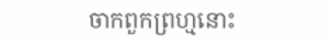ចាកពួកព្រហ្មនោះ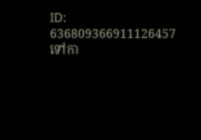ID: 636809366911126457
ទៅកា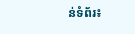ន់ទំព័រ៖